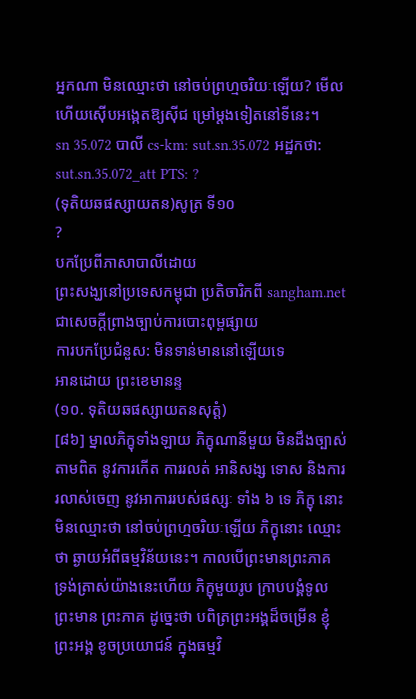អ្នកណា មិនឈ្មោះថា នៅចប់ព្រហ្មចរិយៈឡើយ? មើលហើយស៊ើបអង្កេតឱ្យស៊ីជ ម្រៅម្តងទៀតនៅទីនេះ។
sn 35.072 បាលី cs-km: sut.sn.35.072 អដ្ឋកថា: sut.sn.35.072_att PTS: ?
(ទុតិយឆផស្សាយតន)សូត្រ ទី១០
?
បកប្រែពីភាសាបាលីដោយ
ព្រះសង្ឃនៅប្រទេសកម្ពុជា ប្រតិចារិកពី sangham.net ជាសេចក្តីព្រាងច្បាប់ការបោះពុម្ពផ្សាយ
ការបកប្រែជំនួស: មិនទាន់មាននៅឡើយទេ
អានដោយ ព្រះខេមានន្ទ
(១០. ទុតិយឆផស្សាយតនសុត្តំ)
[៨៦] ម្នាលភិក្ខុទាំងឡាយ ភិក្ខុណានីមួយ មិនដឹងច្បាស់តាមពិត នូវការកើត ការរលត់ អានិសង្ស ទោស និងការរលាស់ចេញ នូវអាការរបស់ផស្សៈ ទាំង ៦ ទេ ភិក្ខុ នោះមិនឈ្មោះថា នៅចប់ព្រហ្មចរិយៈឡើយ ភិក្ខុនោះ ឈ្មោះថា ឆ្ងាយអំពីធម្មវិន័យនេះ។ កាលបើព្រះមានព្រះភាគ ទ្រង់ត្រាស់យ៉ាងនេះហើយ ភិក្ខុមួយរូប ក្រាបបង្គំទូលព្រះមាន ព្រះភាគ ដូច្នេះថា បពិត្រព្រះអង្គដ៏ចម្រើន ខ្ញុំព្រះអង្គ ខូចប្រយោជន៍ ក្នុងធម្មវិ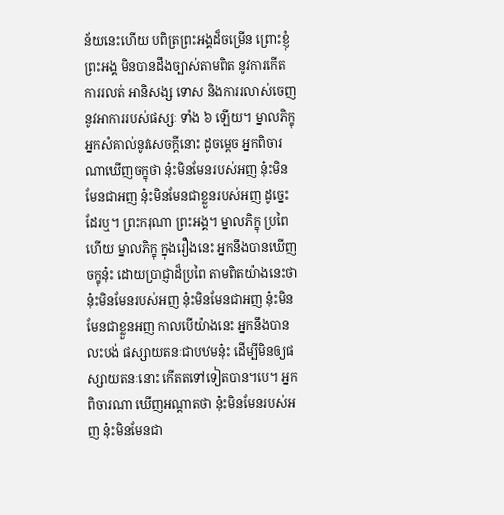ន័យនេះហើយ បពិត្រព្រះអង្គដ៏ចម្រើន ព្រោះខ្ញុំព្រះអង្គ មិនបានដឹងច្បាស់តាមពិត នូវការកើត ការរលត់ អានិសង្ស ទោស និងការរលាស់ចេញ នូវអាការរបស់ផស្សៈ ទាំង ៦ ឡើយ។ ម្នាលភិក្ខុ អ្នកសំគាល់នូវសេចក្តីនោះ ដូចម្តេច អ្នកពិចារណាឃើញចក្ខុថា នុ៎ះមិនមែនរបស់អញ នុ៎ះមិនមែនជាអញ នុ៎ះមិនមែនជាខ្លួនរបស់អញ ដូច្នេះដែរឬ។ ព្រះករុណា ព្រះអង្គ។ ម្នាលភិក្ខុ ប្រពៃហើយ ម្នាលភិក្ខុ ក្នុងរឿងនេះ អ្នកនឹងបានឃើញចក្ខុនុ៎ះ ដោយប្រាជ្ញាដ៏ប្រពៃ តាមពិតយ៉ាងនេះថា នុ៎ះមិនមែនរបស់អញ នុ៎ះមិនមែនជាអញ នុ៎ះមិនមែនជាខ្លួនអញ កាលបើយ៉ាងនេះ អ្នកនឹងបានលះបង់ ផស្សាយតនៈជាបឋមនុ៎ះ ដើម្បីមិនឲ្យផស្សាយតនៈនោះ កើតតទៅទៀតបាន។បេ។ អ្នកពិចារណា ឃើញអណ្តាតថា នុ៎ះមិនមែនរបស់អញ នុ៎ះមិនមែនជា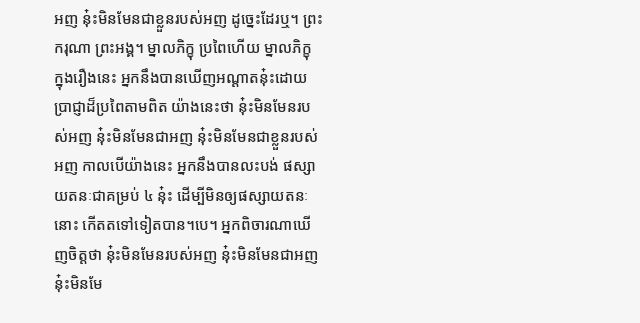អញ នុ៎ះមិនមែនជាខ្លួនរបស់អញ ដូច្នេះដែរឬ។ ព្រះករុណា ព្រះអង្គ។ ម្នាលភិក្ខុ ប្រពៃហើយ ម្នាលភិក្ខុ ក្នុងរឿងនេះ អ្នកនឹងបានឃើញអណ្តាតនុ៎ះដោយ ប្រាជ្ញាដ៏ប្រពៃតាមពិត យ៉ាងនេះថា នុ៎ះមិនមែនរបស់អញ នុ៎ះមិនមែនជាអញ នុ៎ះមិនមែនជាខ្លួនរបស់អញ កាលបើយ៉ាងនេះ អ្នកនឹងបានលះបង់ ផស្សាយតនៈជាគម្រប់ ៤ នុ៎ះ ដើម្បីមិនឲ្យផស្សាយតនៈនោះ កើតតទៅទៀតបាន។បេ។ អ្នកពិចារណាឃើញចិត្តថា នុ៎ះមិនមែនរបស់អញ នុ៎ះមិនមែនជាអញ នុ៎ះមិនមែ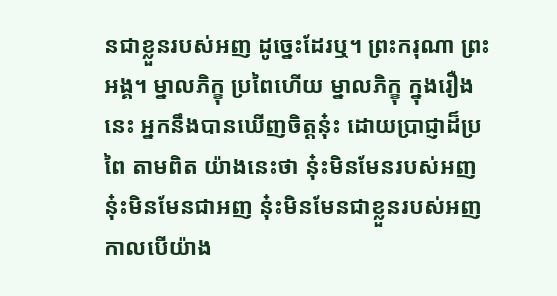នជាខ្លួនរបស់អញ ដូច្នេះដែរឬ។ ព្រះករុណា ព្រះអង្គ។ ម្នាលភិក្ខុ ប្រពៃហើយ ម្នាលភិក្ខុ ក្នុងរឿងនេះ អ្នកនឹងបានឃើញចិត្តនុ៎ះ ដោយប្រាជ្ញាដ៏ប្រពៃ តាមពិត យ៉ាងនេះថា នុ៎ះមិនមែនរបស់អញ នុ៎ះមិនមែនជាអញ នុ៎ះមិនមែនជាខ្លួនរបស់អញ កាលបើយ៉ាង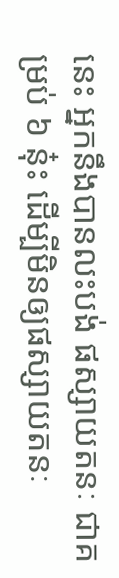នេះ អ្នកនឹងបានលះបង់ ផស្សាយតនៈ ជាគម្រប់ ៦ នុ៎ះ ដើម្បីមិនឲ្យផស្សាយតនៈ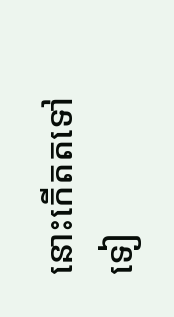នោះកើតតទៅទៀ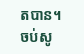តបាន។
ចប់សូ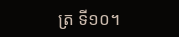ត្រ ទី១០។